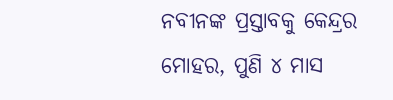ନବୀନଙ୍କ ପ୍ରସ୍ତାବକୁ କେନ୍ଦ୍ରର ମୋହର, ପୁଣି ୪ ମାସ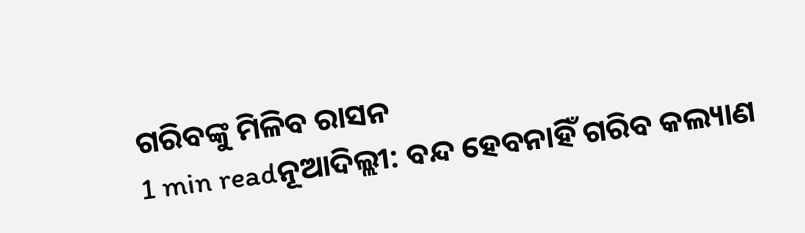ଗରିବଙ୍କୁ ମିଳିବ ରାସନ
1 min readନୂଆଦିଲ୍ଲୀ: ବନ୍ଦ ହେବନାହିଁ ଗରିବ କଲ୍ୟାଣ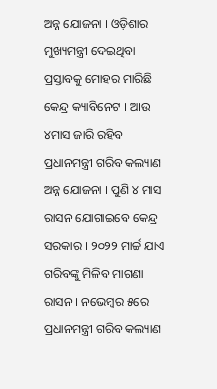ଅନ୍ନ ଯୋଜନା । ଓଡ଼ିଶାର ମୁଖ୍ୟମନ୍ତ୍ରୀ ଦେଇଥିବା ପ୍ରସ୍ତାବକୁ ମୋହର ମାରିଛି କେନ୍ଦ୍ର କ୍ୟାବିନେଟ । ଆଉ ୪ମାସ ଜାରି ରହିବ ପ୍ରଧାନମନ୍ତ୍ରୀ ଗରିବ କଲ୍ୟାଣ ଅନ୍ନ ଯୋଜନା । ପୁଣି ୪ ମାସ ରାସନ ଯୋଗାଇବେ କେନ୍ଦ୍ର ସରକାର । ୨୦୨୨ ମାର୍ଚ୍ଚ ଯାଏ ଗରିବଙ୍କୁ ମିଳିବ ମାଗଣା ରାସନ । ନଭେମ୍ବର ୫ରେ ପ୍ରଧାନମନ୍ତ୍ରୀ ଗରିବ କଲ୍ୟାଣ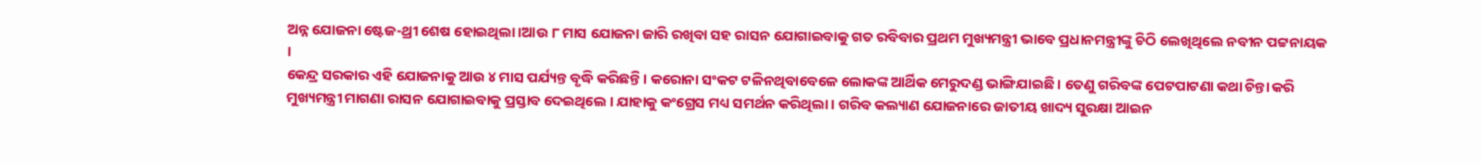ଅନ୍ନ ଯୋଜନା ଷ୍ଟେଜ-ଥ୍ରୀ ଶେଷ ହୋଇଥିଲା ।ଆଉ ୮ ମାସ ଯୋଜନା ଜାରି ରଖିବା ସହ ରାସନ ଯୋଗାଇବାକୁ ଗତ ରବିବାର ପ୍ରଥମ ମୁଖ୍ୟମନ୍ତ୍ରୀ ଭାବେ ପ୍ରଧାନମନ୍ତ୍ରୀଙ୍କୁ ଚିଠି ଲେଖିଥିଲେ ନବୀନ ପଟ୍ଟନାୟକ ।
କେନ୍ଦ୍ର ସରକାର ଏହି ଯୋଜନାକୁ ଆଉ ୪ ମାସ ପର୍ଯ୍ୟନ୍ତ ବୃଦ୍ଧି କରିଛନ୍ତି । କରୋନା ସଂକଟ ଟଳିନଥିବାବେଳେ ଲୋକଙ୍କ ଆର୍ଥିକ ମେରୁଦଣ୍ଡ ଭାଙ୍ଗିଯାଇଛି । ତେଣୁ ଗରିବଙ୍କ ପେଟପାଟଣା କଥା ଚିନ୍ତା କରି ମୁଖ୍ୟମନ୍ତ୍ରୀ ମାଗଣା ରାସନ ଯୋଗାଇବାକୁ ପ୍ରସ୍ତାବ ଦେଇଥିଲେ । ଯାହାକୁ କଂଗ୍ରେସ ମଧ୍ୟ ସମର୍ଥନ କରିଥିଲା । ଗରିବ କଲ୍ୟାଣ ଯୋଜନାରେ ଜାତୀୟ ଖାଦ୍ୟ ସୁରକ୍ଷା ଆଇନ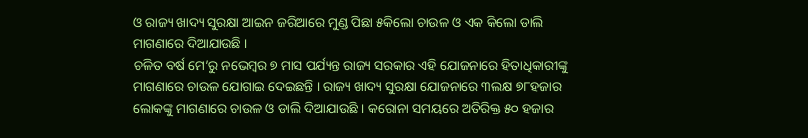ଓ ରାଜ୍ୟ ଖାଦ୍ୟ ସୁରକ୍ଷା ଆଇନ ଜରିଆରେ ମୁଣ୍ଡ ପିଛା ୫କିଲୋ ଚାଉଳ ଓ ଏକ କିଲୋ ଡାଲି ମାଗଣାରେ ଦିଆଯାଉଛି ।
ଚଳିତ ବର୍ଷ ମେ’ରୁ ନଭେମ୍ବର ୭ ମାସ ପର୍ଯ୍ୟନ୍ତ ରାଜ୍ୟ ସରକାର ଏହି ଯୋଜନାରେ ହିତାଧିକାରୀଙ୍କୁ ମାଗଣାରେ ଚାଉଳ ଯୋଗାଇ ଦେଇଛନ୍ତି । ରାଜ୍ୟ ଖାଦ୍ୟ ସୁରକ୍ଷା ଯୋଜନାରେ ୩ଲକ୍ଷ ୭୮ହଜାର ଲୋକଙ୍କୁ ମାଗଣାରେ ଚାଉଳ ଓ ଡାଲି ଦିଆଯାଉଛି । କରୋନା ସମୟରେ ଅତିରିକ୍ତ ୫୦ ହଜାର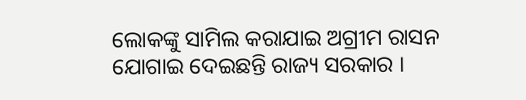ଲୋକଙ୍କୁ ସାମିଲ କରାଯାଇ ଅଗ୍ରୀମ ରାସନ ଯୋଗାଇ ଦେଇଛନ୍ତି ରାଜ୍ୟ ସରକାର ।